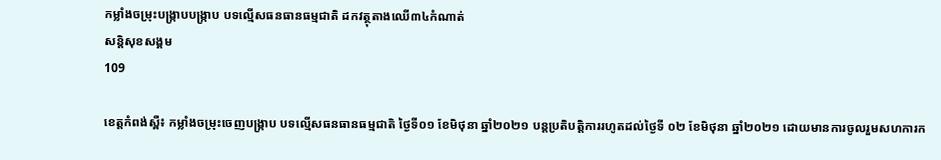កម្លាំងចម្រុះបង្ក្រាបបង្ក្រាប បទល្មេីសធនធានធម្មជាតិ ដកវត្ថុតាងឈើ៣៤កំណាត់
សន្តិសុខសង្គម
109

ខេត្តកំពង់ស្ពឺ៖ កម្លាំងចម្រុះចេញបង្ក្រាប បទល្មេីសធនធានធម្មជាតិ ថ្ងៃទី០១ ខែមិថុនា ឆ្នាំ២០២១ បន្តប្រតិបត្តិការរហូតដល់ថ្ងៃទី ០២ ខែមិថុនា ឆ្នាំ២០២១ ដោយមានការចូលរួមសហការក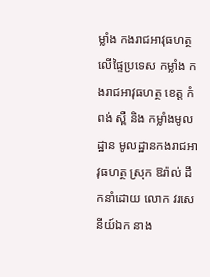ម្លាំង កងរាជអាវុធហត្ថលើផ្ទៃប្រទេស កម្លាំង កងរាជអាវុធហត្ថ ខេត្ត កំពង់ ស្ពឺ និង កម្លាំងមូលដ្ឋាន មូលដ្ឋានកងរាជអាវុធហត្ថ ស្រុក ឱរ៉ាល់ ដឹកនាំដោយ លោក វរសេនីយ៍ឯក នាង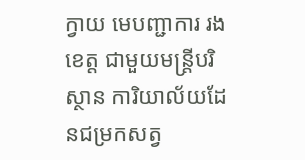ក្វាយ មេបញ្ជាការ រងខេត្ត ជាមួយមន្ត្រីបរិស្ថាន ការិយាល័យដែនជម្រកសត្វ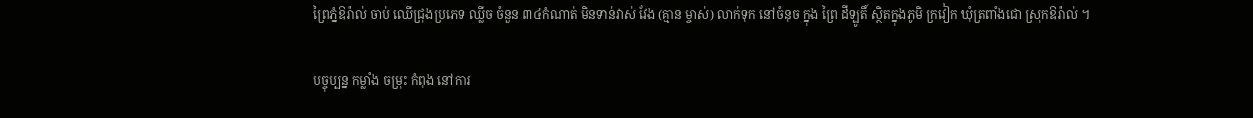ព្រៃភ្នំឱរ៉ាល់ ចាប់ ឈេីជ្រុងប្រភេទ ឈ្លីច ចំនួន ៣៤កំណាត់ មិនទាន់វាស់ វែង (គ្មាន ម្ចាស់) លាក់ទុក នៅចំនុច ក្នុង ព្រៃ ដីឡូតិ៍ ស្ថិតក្នុងភូមិ ក្រវៀក ឃុំត្រពាំងជោ ស្រុកឱរ៉ាល់ ។

បច្ចុប្បន្ន កម្លាំង ចម្រុះ កំពុង នៅការ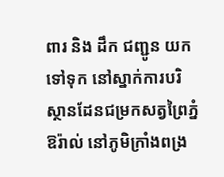ពារ និង ដឹក ជញ្ជូន យកទៅទុក នៅស្នាក់ការបរិស្ថានដែនជម្រកសត្វព្រៃភ្នំឱរ៉ាល់ នៅភូមិក្រាំងពង្រ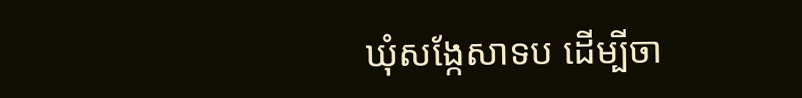ឃុំសង្កែសាទប ដេីម្បីចា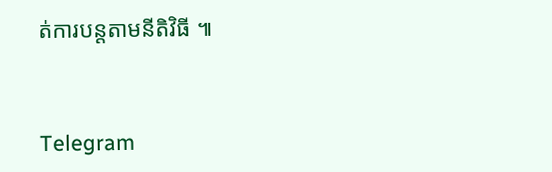ត់ការបន្តតាមនីតិវិធី ៕


Telegram